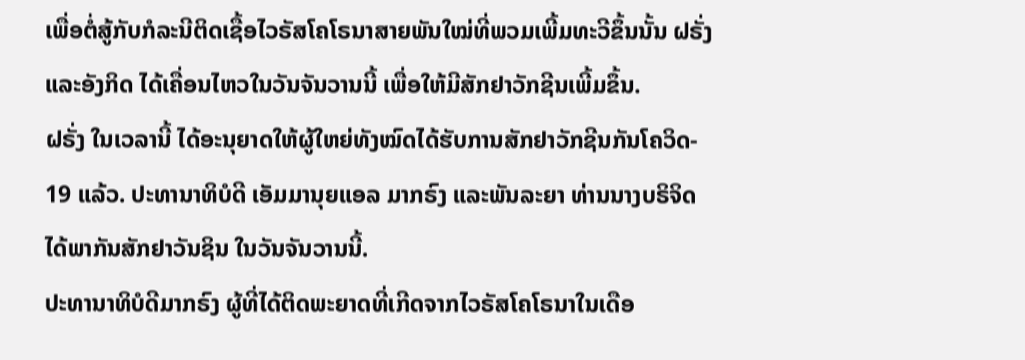ເພື່ອຕໍ່ສູ້ກັບກໍລະນີຕິດເຊື້ອໄວຣັສໂຄໂຣນາສາຍພັນໃໝ່ທີ່ພວມເພີ້ມທະວີຂຶ້ນນັ້ນ ຝຣັ່ງ
ແລະອັງກິດ ໄດ້ເຄື່ອນໄຫວໃນວັນຈັນວານນີ້ ເພື່ອໃຫ້ມີສັກຢາວັກຊີນເພີ້ມຂຶ້ນ.
ຝຣັ່ງ ໃນເວລານີ້ ໄດ້ອະນຸຍາດໃຫ້ຜູ້ໃຫຍ່ທັງໝົດໄດ້ຮັບການສັກຢາວັກຊີນກັນໂຄວິດ-
19 ແລ້ວ. ປະທານາທິບໍດີ ເອັມມານຸຍແອລ ມາກຣົງ ແລະພັນລະຍາ ທ່ານນາງບຣິຈິດ
ໄດ້ພາກັນສັກຢາວັນຊິນ ໃນວັນຈັນວານນີ້.
ປະທານາທິບໍດີມາກຣົງ ຜູ້ທີ່ໄດ້ຕິດພະຍາດທີ່ເກີດຈາກໄວຣັສໂຄໂຣນາໃນເດືອ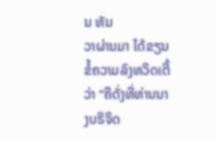ນ ທັນ
ວາຜ່ານມາ ໄດ້ຂຽນຂໍ້ຄວາມລົງທວິດເຕີ້ວ່າ “ຄືດັ່ງທີ່ທ່ານນາງບຣິຈິດ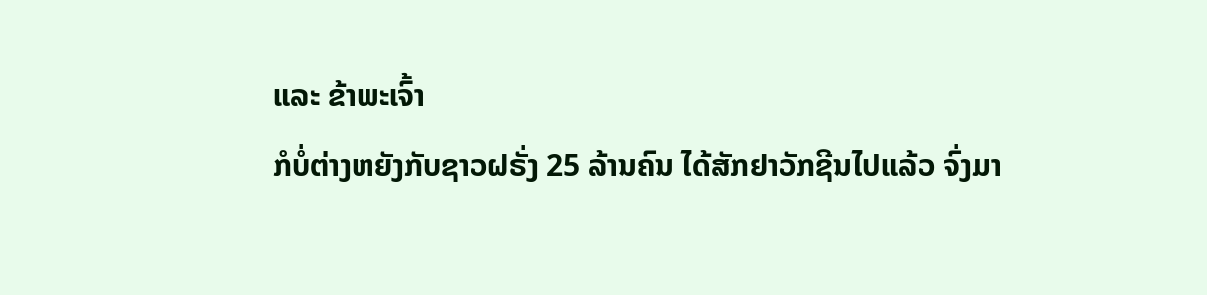ແລະ ຂ້າພະເຈົ້າ
ກໍບໍ່ຕ່າງຫຍັງກັບຊາວຝຣັ່ງ 25 ລ້ານຄົນ ໄດ້ສັກຢາວັກຊີນໄປແລ້ວ ຈົ່ງມາ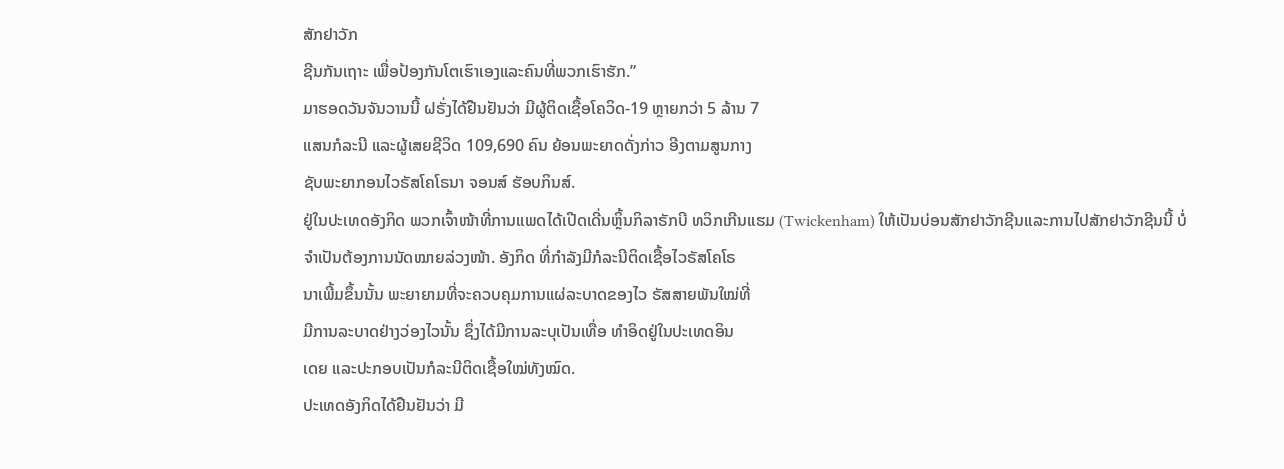ສັກຢາວັກ
ຊີນກັນເຖາະ ເພື່ອປ້ອງກັນໂຕເຮົາເອງແລະຄົນທີ່ພວກເຮົາຮັກ.”
ມາຮອດວັນຈັນວານນີ້ ຝຣັ່ງໄດ້ຢືນຢັນວ່າ ມີຜູ້ຕິດເຊື້ອໂຄວິດ-19 ຫຼາຍກວ່າ 5 ລ້ານ 7
ແສນກໍລະນີ ແລະຜູ້ເສຍຊີວິດ 109,690 ຄົນ ຍ້ອນພະຍາດດັ່ງກ່າວ ອີງຕາມສູນກາງ
ຊັບພະຍາກອນໄວຣັສໂຄໂຣນາ ຈອນສ໌ ຮັອບກິນສ໌.
ຢູ່ໃນປະເທດອັງກິດ ພວກເຈົ້າໜ້າທີ່ການແພດໄດ້ເປີດເດີ່ນຫຼິ້ນກິລາຣັກບີ ທວິກເກີນແຮມ (Twickenham) ໃຫ້ເປັນບ່ອນສັກຢາວັກຊີນແລະການໄປສັກຢາວັກຊີນນີ້ ບໍ່
ຈຳເປັນຕ້ອງການນັດໝາຍລ່ວງໜ້າ. ອັງກິດ ທີ່ກຳລັງມີກໍລະນີຕິດເຊື້ອໄວຣັສໂຄໂຣ
ນາເພີ້ມຂຶ້ນນັ້ນ ພະຍາຍາມທີ່ຈະຄວບຄຸມການແຜ່ລະບາດຂອງໄວ ຣັສສາຍພັນໃໝ່ທີ່
ມີການລະບາດຢ່າງວ່ອງໄວນັ້ນ ຊຶ່ງໄດ້ມີການລະບຸເປັນເທື່ອ ທຳອິດຢູ່ໃນປະເທດອິນ
ເດຍ ແລະປະກອບເປັນກໍລະນີຕິດເຊື້ອໃໝ່ທັງໝົດ.
ປະເທດອັງກິດໄດ້ຢືນຢັນວ່າ ມີ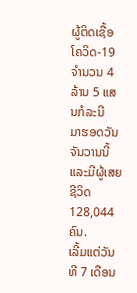ຜູ້ຕິດເຊື້ອໂຄວິດ-19 ຈຳນວນ 4 ລ້ານ 5 ແສນກໍລະນີ
ມາຮອດວັນຈັນວານນີ້ ແລະມີຜູ້ເສຍຊີວິດ 128,044 ຄົນ.
ເລີ້ມແຕ່ວັນທີ 7 ເດືອນ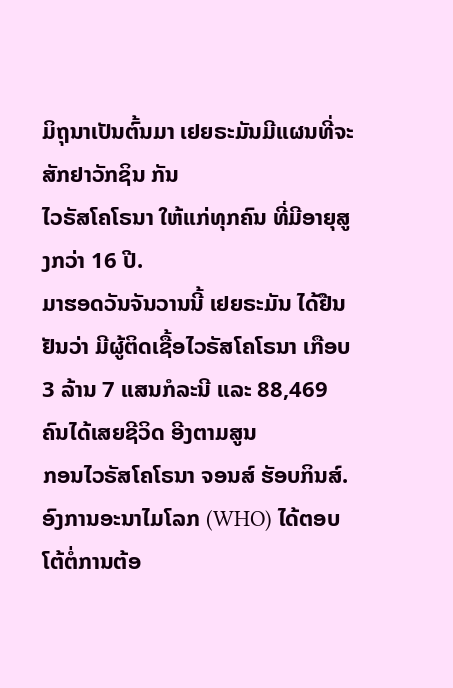ມິຖຸນາເປັນຕົ້ນມາ ເຢຍຣະມັນມີແຜນທີ່ຈະສັກຢາວັກຊິນ ກັນ
ໄວຣັສໂຄໂຣນາ ໃຫ້ແກ່ທຸກຄົນ ທີ່ມີອາຍຸສູງກວ່າ 16 ປີ.
ມາຮອດວັນຈັນວານນີ້ ເຢຍຣະມັນ ໄດ້ຢືນຢັນວ່າ ມີຜູ້ຕິດເຊື້ອໄວຣັສໂຄໂຣນາ ເກືອບ
3 ລ້ານ 7 ແສນກໍລະນີ ແລະ 88,469 ຄົນໄດ້ເສຍຊີວິດ ອີງຕາມສູນ
ກອນໄວຣັສໂຄໂຣນາ ຈອນສ໌ ຮັອບກິນສ໌.
ອົງການອະນາໄມໂລກ (WHO) ໄດ້ຕອບໂຕ້ຕໍ່ການຕ້ອ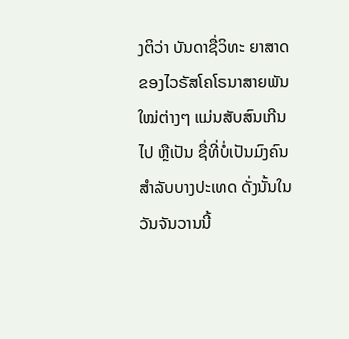ງຕິວ່າ ບັນດາຊື່ວິທະ ຍາສາດຂອງໄວຣັສໂຄໂຣນາສາຍພັນໃໝ່ຕ່າງໆ ແມ່ນສັບສົນເກີນໄປ ຫຼືເປັນ ຊື່ທີ່ບໍ່ເປັນມົງຄົນສຳລັບບາງປະເທດ ດັ່ງນັ້ນໃນວັນຈັນວານນີ້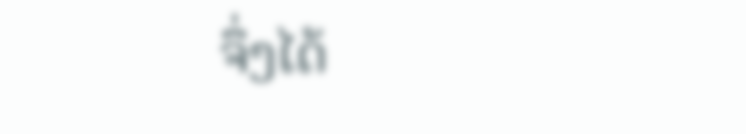ຈຶ່ງໄດ້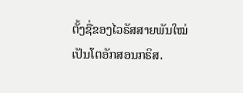ຕັ້ງຊື່ຂອງໄວຣັສສາຍພັນໃໝ່ ເປັນໂຕອັກສອນກຣິສ.